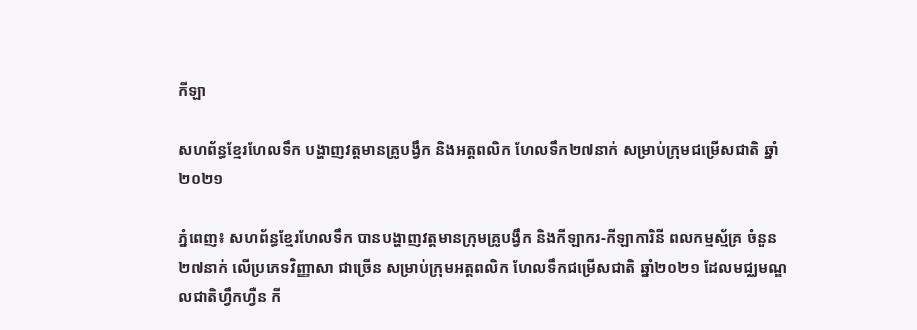កីឡា

សហព័ន្ធខ្មែរហែលទឹក បង្ហាញវត្តមានគ្រូបង្វឹក និងអត្តពលិក ហែលទឹក២៧នាក់ សម្រាប់ក្រុមជម្រើសជាតិ ឆ្នាំ២០២១

ភ្នំពេញ៖ សហព័ន្ធខ្មែរហែលទឹក បានបង្ហាញវត្តមានក្រុមគ្រូបង្វឹក និងកីឡាករ-កីឡាការិនី ពលកម្មស័្មគ្រ ចំនួន២៧នាក់ លើប្រភេទវិញ្ញាសា ជាច្រើន សម្រាប់ក្រុមអត្តពលិក ហែលទឹកជម្រើសជាតិ ឆ្នាំ២០២១ ដែលមជ្ឈមណ្ឌលជាតិហ្វឹកហ្វឺន កី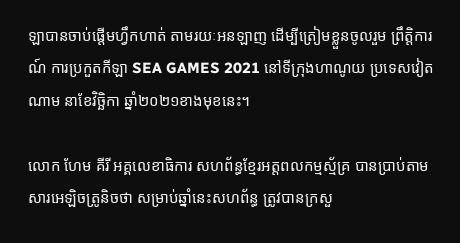ឡាបានចាប់ផ្តើមហ្វឹកហាត់ តាមរយៈអនឡាញ ដើម្បីត្រៀមខ្លួនចូលរួម ព្រឹត្តិការណ៍ ការប្រកួតកីឡា SEA GAMES 2021 នៅទីក្រុងហាណូយ ប្រទេសវៀតណាម នាខែវិច្ឆិកា ឆ្នាំ២០២១ខាងមុខនេះ។

លោក ហែម គីរី អគ្គលេខាធិការ សហព័ន្ធខ្មែរអត្តពលកម្មស័្មគ្រ បានប្រាប់តាមសារអេឡិចត្រូនិចថា សម្រាប់ឆ្នាំនេះសហព័ន្ធ ត្រូវបានក្រសួ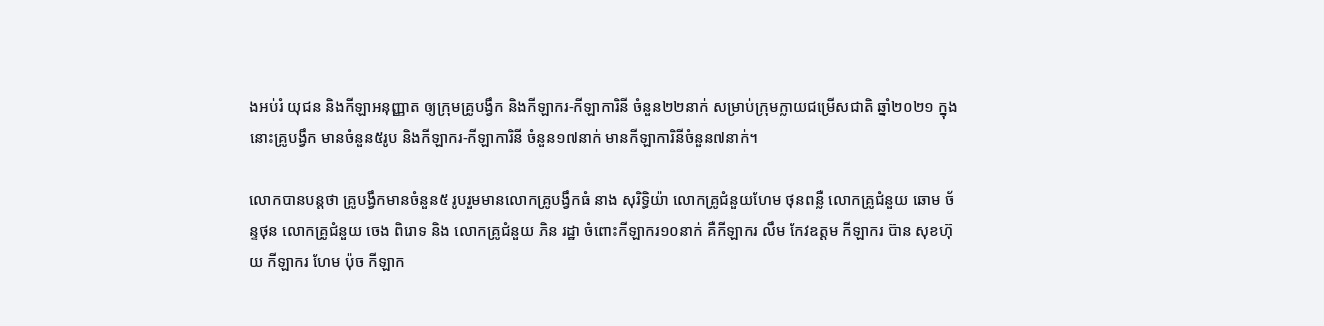ងអប់រំ យុជន និងកីឡាអនុញ្ញាត ឲ្យក្រុមគ្រូបង្វឹក និងកីឡាករ-កីឡាការិនី ចំនួន២២នាក់ សម្រាប់ក្រុមក្លាយជម្រើសជាតិ ឆ្នាំ២០២១ ក្នុងនោះគ្រូបង្វឹក មានចំនួន៥រូប និងកីឡាករ-កីឡាការិនី ចំនួន១៧នាក់ មានកីឡាការិនីចំនួន៧នាក់។

លោកបានបន្តថា គ្រូបង្វឹកមានចំនួន៥ រូបរួមមានលោកគ្រូបង្វឹកធំ នាង សុរិទិ្ធយ៉ា លោកគ្រូជំនួយហែម ថុនពន្លឺ លោកគ្រូជំនួយ ឆោម ច័ន្ទថុន លោកគ្រូជំនួយ ចេង ពិរោទ និង លោកគ្រូជំនួយ ភិន រដ្ឋា ចំពោះកីឡាករ១០នាក់ គឺកីឡាករ លឹម កែវឧត្តម កីឡាករ ប៊ាន សុខហ៊ុយ កីឡាករ ហែម ប៉ុច កីឡាក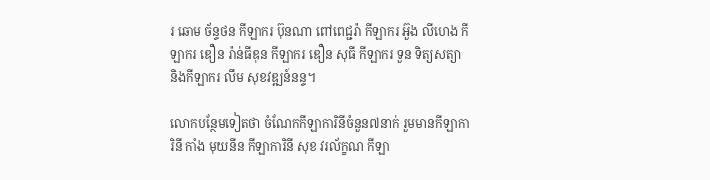រ ឆោម ច័ន្ទថន កីឡាករ ប៊ុនណា ពៅពេជ្ជរ៉ា កីឡាករ អ៊ួង លីហេង កីឡាករ ឌឿន រ៉ាន់ធីឌុន កីឡាករ ឌឿន សុធី កីឡាករ ទួន ទិត្យសត្យា និងកីឡាករ លឹម សុខវឌ្ឍន៍នន្ទ។

លោកបន្ថែមទៀតថា ចំណែកកីឡាការិនីចំនួន៧នាក់ រួមមានកីឡាការិនី កាំង មុយនីន កីឡាការិនី សុខ វរល័ក្ខណ កីឡា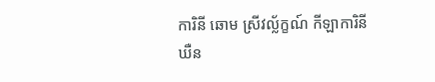ការិនី ឆោម ស្រីវល្ល័ក្ខណ៍ កីឡាការិនី ឃឺន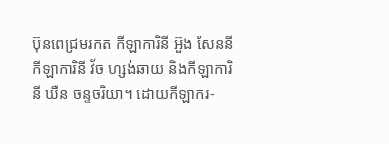ប៊ុនពេជ្រមរកត កីឡាការិនី អ៊ួង សែននី កីឡាការិនី វ័ច ហ្សង់ឆាយ និងកីឡាការិនី ឃឺន ចន្ទចរិយា។ ដោយកីឡាករ-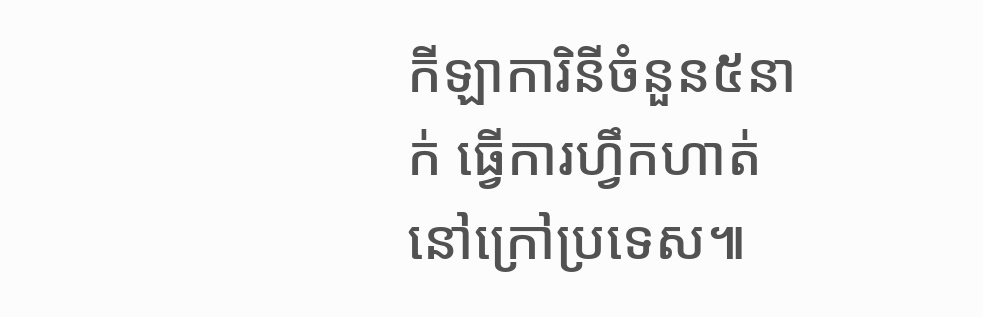កីឡាការិនីចំនួន៥នាក់ ធ្វើការហ្វឹកហាត់ នៅក្រៅប្រទេស៕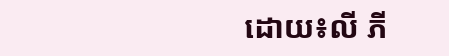ដោយ៖លី ភី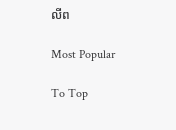លីព

Most Popular

To Top